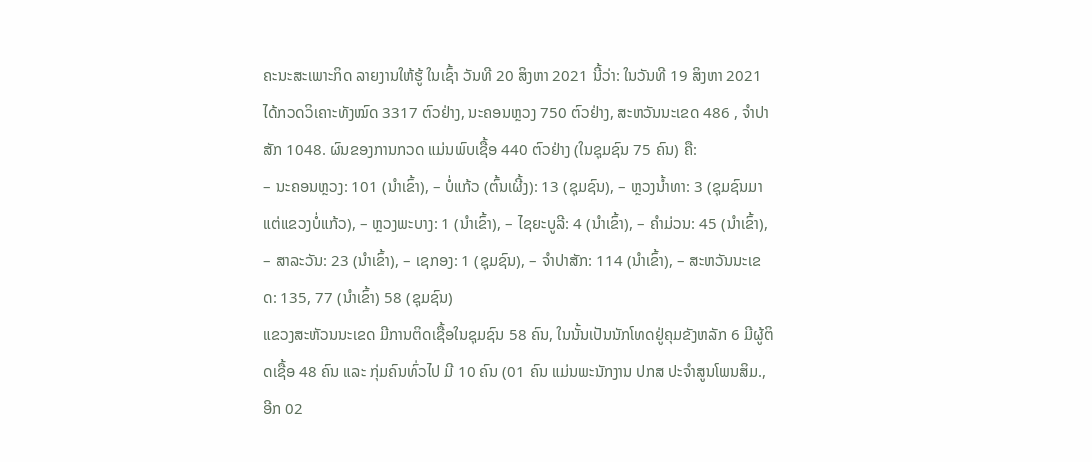ຄະນະສະເພາະກິດ ລາຍງານໃຫ້ຮູ້ ໃນເຊົ້າ ວັນທີ 20 ສິງຫາ 2021 ນີ້ວ່າ: ໃນວັນທີ 19 ສິງຫາ 2021 ໄດ້ກວດວິເຄາະທັງໝົດ 3317 ຕົວຢ່າງ, ນະຄອນຫຼວງ 750 ຕົວຢ່າງ, ສະຫວັນນະເຂດ 486 , ຈໍາປາສັກ 1048. ຜົນຂອງການກວດ ແມ່ນພົບເຊື້ອ 440 ຕົວຢ່າງ (ໃນຊຸມຊົນ 75 ຄົນ) ຄື:
– ນະຄອນຫຼວງ: 101 (ນໍາເຂົ້າ), – ບໍ່ແກ້ວ (ຕົ້ນເຜີ້ງ): 13 (ຊຸມຊົນ), – ຫຼວງນໍ້າທາ: 3 (ຊຸມຊົນມາແຕ່ແຂວງບໍ່ແກ້ວ), – ຫຼວງພະບາງ: 1 (ນໍາເຂົ້າ), – ໄຊຍະບູລີ: 4 (ນໍາເຂົ້າ), – ຄໍາມ່ວນ: 45 (ນໍາເຂົ້າ), – ສາລະວັນ: 23 (ນໍາເຂົ້າ), – ເຊກອງ: 1 (ຊຸມຊົນ), – ຈໍາປາສັກ: 114 (ນໍາເຂົ້າ), – ສະຫວັນນະເຂດ: 135, 77 (ນໍາເຂົ້າ) 58 (ຊຸມຊົນ)
ແຂວງສະຫັວນນະເຂດ ມີການຕິດເຊື້ອໃນຊຸມຊົນ 58 ຄົນ, ໃນນັ້ນເປັນນັກໂທດຢູ່ຄຸມຂັງຫລັກ 6 ມີຜູ້ຕິດເຊື້ອ 48 ຄົນ ແລະ ກຸ່ມຄົນທົ່ວໄປ ມີ 10 ຄົນ (01 ຄົນ ແມ່ນພະນັກງານ ປກສ ປະຈໍາສູນໂພນສິມ., ອີກ 02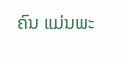ຄົນ ແມ່ນພະ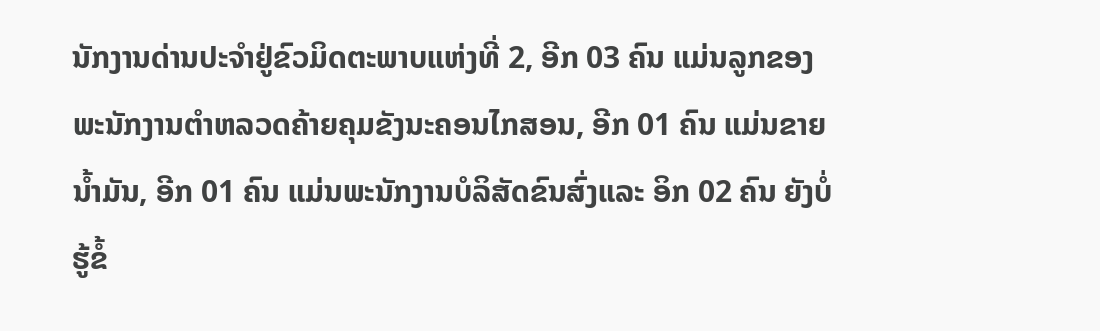ນັກງານດ່ານປະຈໍາຢູ່ຂົວມິດຕະພາບແຫ່ງທີ່ 2, ອີກ 03 ຄົນ ແມ່ນລູກຂອງພະນັກງານຕໍາຫລວດຄ້າຍຄຸມຂັງນະຄອນໄກສອນ, ອີກ 01 ຄົນ ແມ່ນຂາຍນໍ້າມັນ, ອີກ 01 ຄົນ ແມ່ນພະນັກງານບໍລິສັດຂົນສົ່ງແລະ ອິກ 02 ຄົນ ຍັງບໍ່ຮູ້ຂໍ້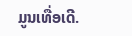ມູນເທື່ອເດີ.